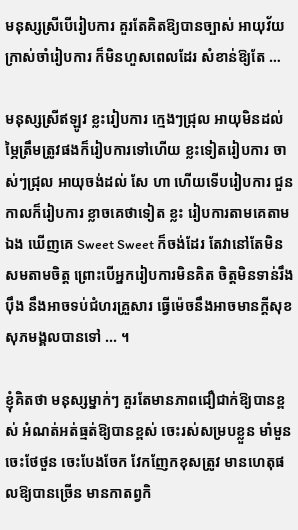មនុស្សស្រីបើរៀបការ គួរតែគិតឱ្យបានច្បាស់ អាយុវ័យក្រាស់ចាំរៀបការ ក៏មិនហួសពេលដែរ សំខាន់ឱ្យតែ …

មនុស្សស្រីឥឡូវ ខ្លះរៀបការ ក្មេងៗជ្រុល អាយុមិនដល់ម្ភៃត្រឹមត្រូវផងក៏រៀបការទៅហើយ ខ្លះទៀតរៀបការ ចាស់ៗជ្រុល អាយុចង់ដល់ សែ ហា ហើយទើបរៀបការ ជួនកាលក៏រៀបការ ខ្លាចគេថាទៀត ខ្លះ រៀបការតាមគេតាមឯង ឃើញគេ Sweet Sweet ក៏ចង់ដែរ តែវានៅតែមិនសមតាមចិត្ត ព្រោះបើអ្នករៀបការមិនគិត ចិត្តមិនទាន់រឹងប៉ឹង នឹងអាចទប់ជំហរគ្រួសារ ធ្វើម៉េចនឹងអាចមានក្ដីសុខ សុភមង្គលបានទៅ ... ។

ខ្ញុំគិតថា មនុស្សម្នាក់ៗ គួរតែមានភាពជឿជាក់ឱ្យបានខ្ពស់ អំណត់អត់ធ្មត់ឱ្យបានខ្ពស់ ចេះរស់សម្របខ្លួន មាំមួន ចេះថែថួន ចេះបែងចែក វែកញែកខុសត្រូវ មានហេតុផលឱ្យបានច្រើន មានកាតព្វកិ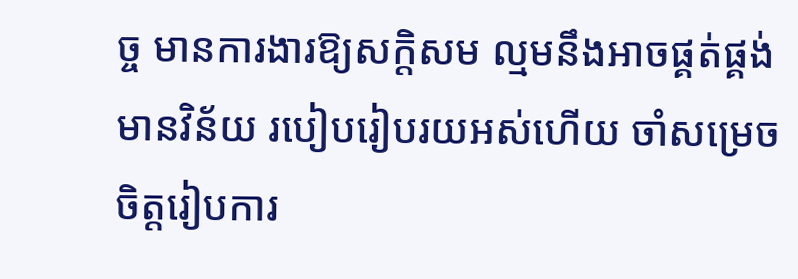ច្ច មានការងារឱ្យសក្តិសម ល្មមនឹងអាចផ្គត់ផ្គង់ មានវិន័យ របៀបរៀបរយអស់ហើយ ចាំសម្រេចចិត្តរៀបការ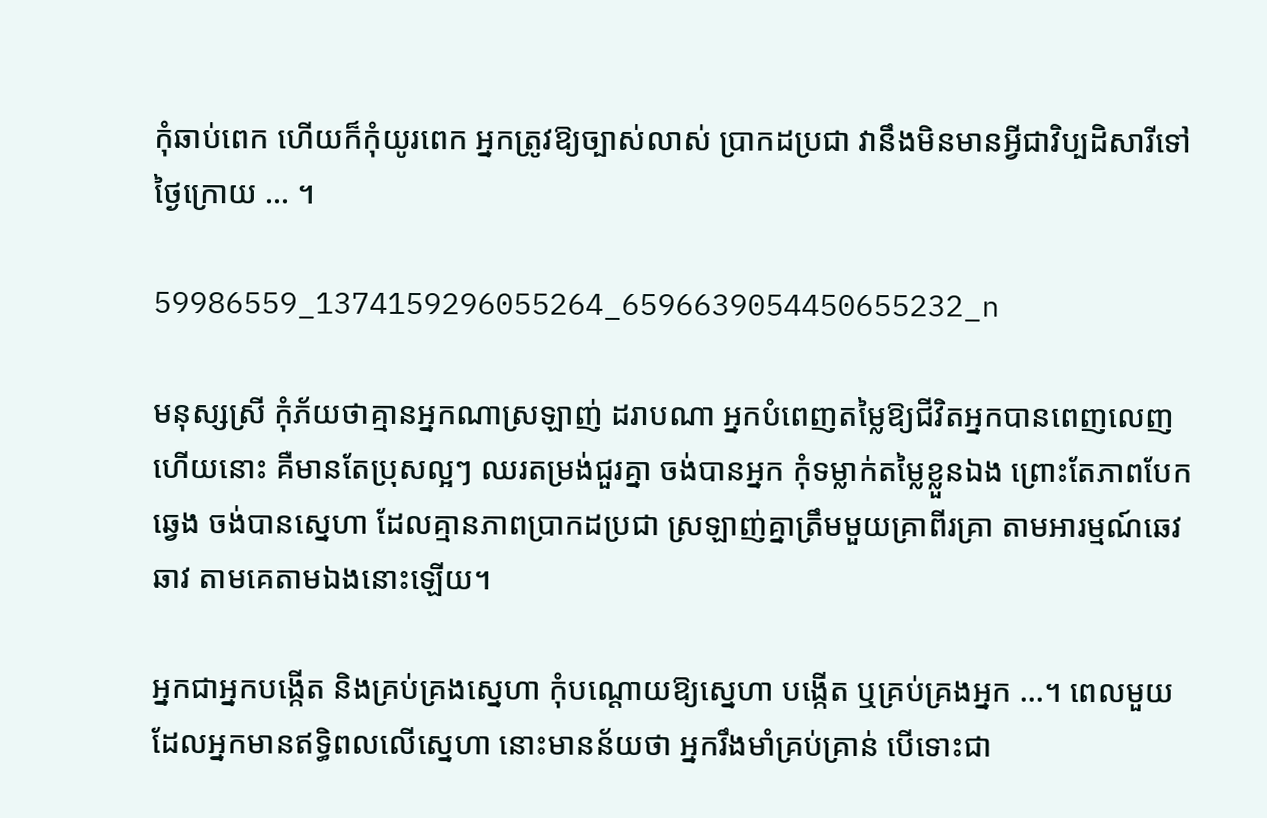កុំឆាប់ពេក ហើយក៏កុំយូរពេក អ្នកត្រូវឱ្យច្បាស់លាស់ ប្រាកដប្រជា វានឹងមិនមានអ្វីជាវិប្បដិសារីទៅថ្ងៃក្រោយ ... ។

59986559_1374159296055264_6596639054450655232_n

មនុស្សស្រី កុំភ័យថាគ្មានអ្នកណាស្រឡាញ់ ដរាបណា អ្នកបំពេញតម្លៃឱ្យជីវិតអ្នកបានពេញលេញហើយនោះ គឺមានតែប្រុសល្អៗ ឈរតម្រង់ជួរគ្នា ចង់បានអ្នក កុំទម្លាក់តម្លៃខ្លួនឯង ព្រោះតែភាពបែកឆ្វេង ចង់បានស្នេហា ដែលគ្មានភាពប្រាកដប្រជា ស្រឡាញ់គ្នាត្រឹមមួយគ្រាពីរគ្រា តាមអារម្មណ៍ឆេវឆាវ តាមគេតាមឯងនោះឡើយ។

អ្នកជាអ្នកបង្កើត និងគ្រប់គ្រងស្នេហា កុំបណ្ដោយឱ្យស្នេហា បង្កើត ឬគ្រប់គ្រងអ្នក ...។ ពេលមួយ ដែលអ្នកមានឥទ្ធិពលលើស្នេហា នោះមានន័យថា អ្នករឹងមាំគ្រប់គ្រាន់ បើទោះជា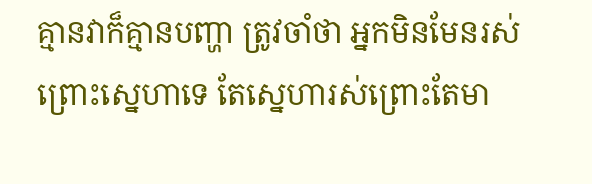គ្មានវាក៏គ្មានបញ្ហា ត្រូវចាំថា អ្នកមិនមែនរស់ ព្រោះស្នេហាទេ តែស្នេហារស់ព្រោះតែមា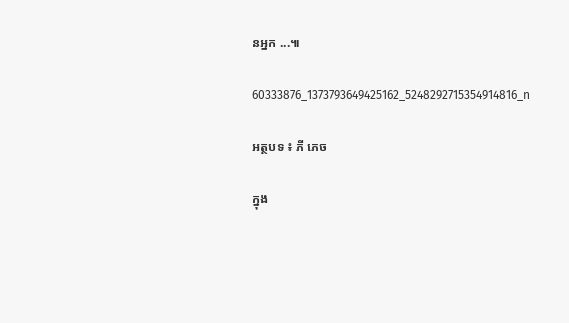នអ្នក ...៕

60333876_1373793649425162_5248292715354914816_n

អត្ថបទ ៖ ភី ភេច

ក្នុង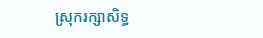ស្រុករក្សាសិទ្ធ